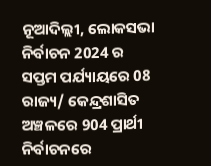ନୂଆଦିଲ୍ଲୀ, ଲୋକସଭା ନିର୍ବାଚନ 2024 ର ସପ୍ତମ ପର୍ଯ୍ୟାୟରେ 08 ରାଜ୍ୟ/ କେନ୍ଦ୍ରଶାସିତ ଅଞ୍ଚଳରେ 904 ପ୍ରାର୍ଥୀ ନିର୍ବାଚନରେ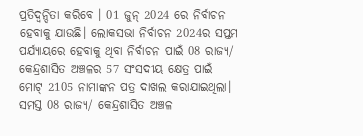ପ୍ରତିଦ୍ୱନ୍ଦିତା କରିବେ । 01 ଜୁନ୍ 2024 ରେ ନିର୍ବାଚନ ହେବାକୁ ଯାଉଛି। ଲୋକସଭା ନିର୍ବାଚନ 2024ର ସପ୍ତମ ପର୍ଯ୍ୟାୟରେ ହେବାକୁ ଥିବା ନିର୍ବାଚନ ପାଇଁ 08 ରାଜ୍ୟ/ କେନ୍ଦ୍ରଶାସିତ ଅଞ୍ଚଳର 57 ସଂସଦୀୟ କ୍ଷେତ୍ର ପାଇଁ ମୋଟ୍ 2105 ନାମାଙ୍କନ ପତ୍ର ଦାଖଲ କରାଯାଇଥିଲା। ସମସ୍ତ 08 ରାଜ୍ୟ/ କେନ୍ଦ୍ରଶାସିତ ଅଞ୍ଚଳ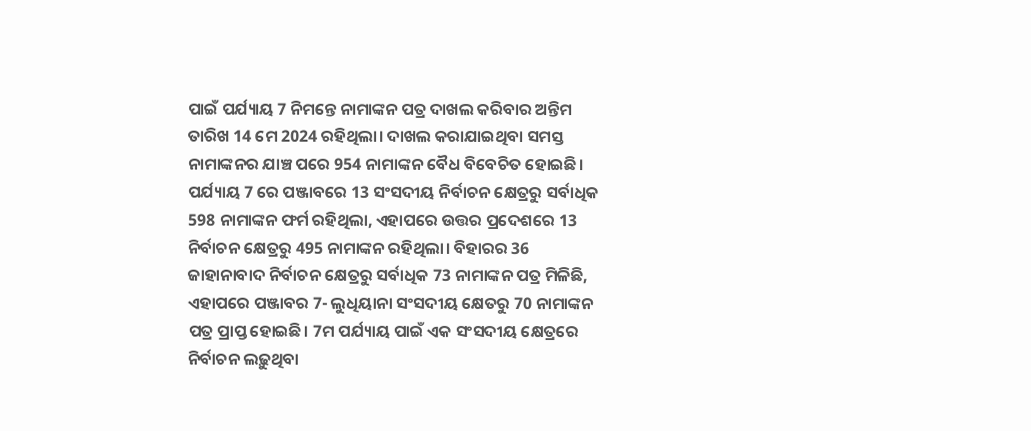ପାଇଁ ପର୍ଯ୍ୟାୟ 7 ନିମନ୍ତେ ନାମାଙ୍କନ ପତ୍ର ଦାଖଲ କରିବାର ଅନ୍ତିମ ତାରିଖ 14 ମେ 2024 ରହିଥିଲା। ଦାଖଲ କରାଯାଇଥିବା ସମସ୍ତ ନାମାଙ୍କନର ଯାଞ୍ଚ ପରେ 954 ନାମାଙ୍କନ ବୈଧ ବିବେଚିତ ହୋଇଛି।
ପର୍ଯ୍ୟାୟ 7 ରେ ପଞ୍ଜାବରେ 13 ସଂସଦୀୟ ନିର୍ବାଚନ କ୍ଷେତ୍ରରୁ ସର୍ବାଧିକ 598 ନାମାଙ୍କନ ଫର୍ମ ରହିଥିଲା, ଏହାପରେ ଉତ୍ତର ପ୍ରଦେଶରେ 13 ନିର୍ବାଚନ କ୍ଷେତ୍ରରୁ 495 ନାମାଙ୍କନ ରହିଥିଲା। ବିହାରର 36 ଜାହାନାବାଦ ନିର୍ବାଚନ କ୍ଷେତ୍ରରୁ ସର୍ବାଧିକ 73 ନାମାଙ୍କନ ପତ୍ର ମିଳିଛି, ଏହାପରେ ପଞ୍ଜାବର 7- ଲୁଧିୟାନା ସଂସଦୀୟ କ୍ଷେତରୁ 70 ନାମାଙ୍କନ ପତ୍ର ପ୍ରାପ୍ତ ହୋଇଛି। 7ମ ପର୍ଯ୍ୟାୟ ପାଇଁ ଏକ ସଂସଦୀୟ କ୍ଷେତ୍ରରେ ନିର୍ବାଚନ ଲଢ଼ୁଥିବା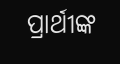ପ୍ରାର୍ଥୀଙ୍କ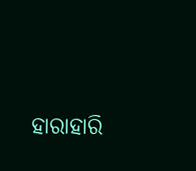ହାରାହାରି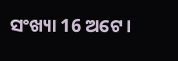ସଂଖ୍ୟା 16 ଅଟେ।